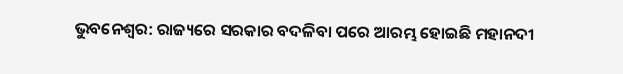ଭୁବନେଶ୍ବର: ରାଜ୍ୟରେ ସରକାର ବଦଳିବା ପରେ ଆରମ୍ଭ ହୋଇଛି ମହାନଦୀ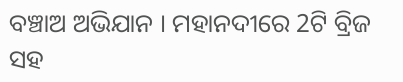ବଞ୍ଚାଅ ଅଭିଯାନ । ମହାନଦୀରେ 2ଟି ବ୍ରିଜ ସହ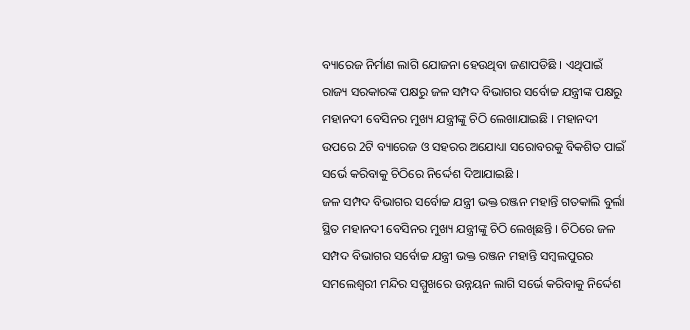ବ୍ୟାରେଜ ନିର୍ମାଣ ଲାଗି ଯୋଜନା ହେଉଥିବା ଜଣାପଡିଛି । ଏଥିପାଇଁ ରାଜ୍ୟ ସରକାରଙ୍କ ପକ୍ଷରୁ ଜଳ ସମ୍ପଦ ବିଭାଗର ସର୍ବୋଚ୍ଚ ଯନ୍ତ୍ରୀଙ୍କ ପକ୍ଷରୁ ମହାନଦୀ ବେସିନର ମୁଖ୍ୟ ଯନ୍ତ୍ରୀଙ୍କୁ ଚିଠି ଲେଖାଯାଇଛି । ମହାନଦୀ ଉପରେ 2ଟି ବ୍ୟାରେଜ ଓ ସହରର ଅଯୋଧ୍ୟା ସରୋବରକୁ ବିକଶିତ ପାଇଁ ସର୍ଭେ କରିବାକୁ ଚିଠିରେ ନିର୍ଦ୍ଦେଶ ଦିଆଯାଇଛି ।
ଜଳ ସମ୍ପଦ ବିଭାଗର ସର୍ବୋଚ୍ଚ ଯନ୍ତ୍ରୀ ଭକ୍ତ ରଞ୍ଜନ ମହାନ୍ତି ଗତକାଲି ବୁର୍ଲା ସ୍ଥିତ ମହାନଦୀ ବେସିନର ମୁଖ୍ୟ ଯନ୍ତ୍ରୀଙ୍କୁ ଚିଠି ଲେଖିଛନ୍ତି । ଚିଠିରେ ଜଳ ସମ୍ପଦ ବିଭାଗର ସର୍ବୋଚ୍ଚ ଯନ୍ତ୍ରୀ ଭକ୍ତ ରଞ୍ଜନ ମହାନ୍ତି ସମ୍ବଲପୁରର ସମଲେଶ୍ବରୀ ମନ୍ଦିର ସମ୍ମୁଖରେ ଉନ୍ନୟନ ଲାଗି ସର୍ଭେ କରିବାକୁ ନିର୍ଦ୍ଦେଶ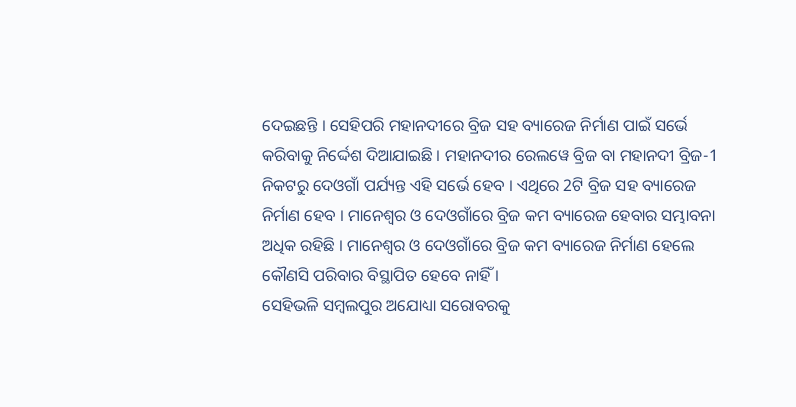ଦେଇଛନ୍ତି । ସେହିପରି ମହାନଦୀରେ ବ୍ରିଜ ସହ ବ୍ୟାରେଜ ନିର୍ମାଣ ପାଇଁ ସର୍ଭେ କରିବାକୁ ନିର୍ଦ୍ଦେଶ ଦିଆଯାଇଛି । ମହାନଦୀର ରେଲୱେ ବ୍ରିଜ ବା ମହାନଦୀ ବ୍ରିଜ-1 ନିକଟରୁ ଦେଓଗାଁ ପର୍ଯ୍ୟନ୍ତ ଏହି ସର୍ଭେ ହେବ । ଏଥିରେ 2ଟି ବ୍ରିଜ ସହ ବ୍ୟାରେଜ ନିର୍ମାଣ ହେବ । ମାନେଶ୍ବର ଓ ଦେଓଗାଁରେ ବ୍ରିଜ କମ ବ୍ୟାରେଜ ହେବାର ସମ୍ଭାବନା ଅଧିକ ରହିଛି । ମାନେଶ୍ବର ଓ ଦେଓଗାଁରେ ବ୍ରିଜ କମ ବ୍ୟାରେଜ ନିର୍ମାଣ ହେଲେ କୌଣସି ପରିବାର ବିସ୍ଥାପିତ ହେବେ ନାହିଁ ।
ସେହିଭଳି ସମ୍ବଲପୁର ଅଯୋଧ୍ୟା ସରୋବରକୁ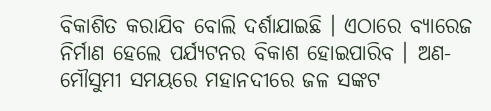ବିକାଶିତ କରାଯିବ ବୋଲି ଦର୍ଶାଯାଇଛି । ଏଠାରେ ବ୍ୟାରେଜ ନିର୍ମାଣ ହେଲେ ପର୍ଯ୍ୟଟନର ବିକାଶ ହୋଇପାରିବ । ଅଣ-ମୌସୁମୀ ସମୟରେ ମହାନଦୀରେ ଜଳ ସଙ୍କଟ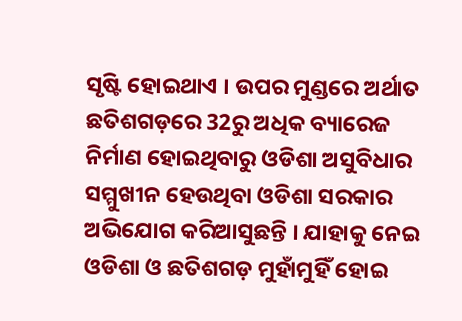ସୃଷ୍ଟି ହୋଇଥାଏ । ଉପର ମୁଣ୍ଡରେ ଅର୍ଥାତ ଛତିଶଗଡ଼ରେ 32ରୁ ଅଧିକ ବ୍ୟାରେଜ ନିର୍ମାଣ ହୋଇଥିବାରୁ ଓଡିଶା ଅସୁବିଧାର ସମ୍ମୁଖୀନ ହେଉଥିବା ଓଡିଶା ସରକାର ଅଭିଯୋଗ କରିଆସୁଛନ୍ତି । ଯାହାକୁ ନେଇ ଓଡିଶା ଓ ଛତିଶଗଡ଼ ମୁହାଁମୁହିଁ ହୋଇ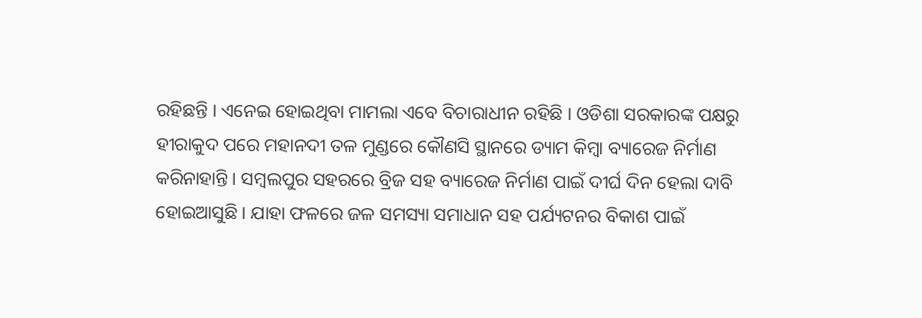ରହିଛନ୍ତି । ଏନେଇ ହୋଇଥିବା ମାମଲା ଏବେ ବିଚାରାଧୀନ ରହିଛି । ଓଡିଶା ସରକାରଙ୍କ ପକ୍ଷରୁ ହୀରାକୁଦ ପରେ ମହାନଦୀ ତଳ ମୁଣ୍ଡରେ କୌଣସି ସ୍ଥାନରେ ଡ୍ୟାମ କିମ୍ବା ବ୍ୟାରେଜ ନିର୍ମାଣ କରିନାହାନ୍ତି । ସମ୍ବଲପୁର ସହରରେ ବ୍ରିଜ ସହ ବ୍ୟାରେଜ ନିର୍ମାଣ ପାଇଁ ଦୀର୍ଘ ଦିନ ହେଲା ଦାବି ହୋଇଆସୁଛି । ଯାହା ଫଳରେ ଜଳ ସମସ୍ୟା ସମାଧାନ ସହ ପର୍ଯ୍ୟଟନର ବିକାଶ ପାଇଁ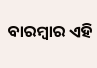ବାରମ୍ବାର ଏହି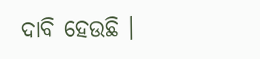ଦାବି ହେଉଛି ।